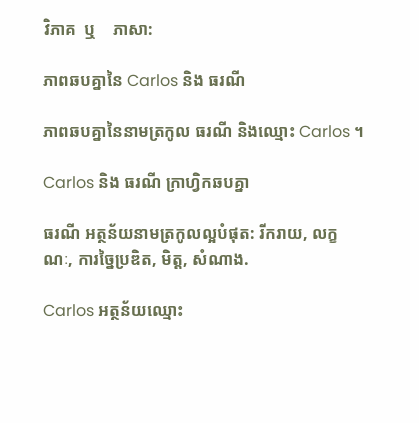វិភាគ  ឬ    ភាសា:

ភាពឆបគ្នានៃ Carlos និង ធរណី

ភាពឆបគ្នានៃនាមត្រកូល ធរណី និងឈ្មោះ Carlos ។

Carlos និង ធរណី ក្រាហ្វិកឆបគ្នា

ធរណី អត្ថន័យនាមត្រកូលល្អបំផុត: រីករាយ, លក្ខណៈ, ការច្នៃប្រឌិត, មិត្ត, សំណាង.

Carlos អត្ថន័យឈ្មោះ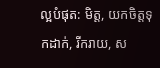ល្អបំផុត: មិត្ត, យកចិត្តទុកដាក់, រីករាយ, ស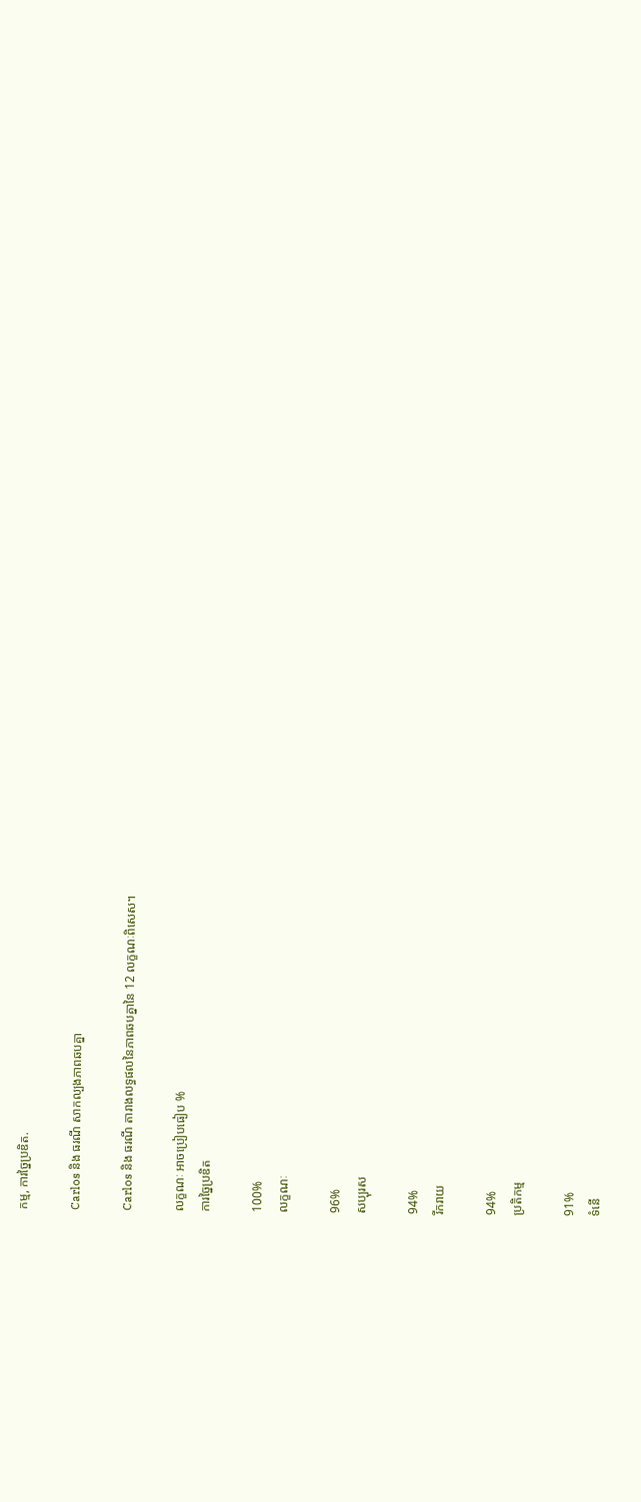កម្ម, ការច្នៃប្រឌិត.

Carlos និង ធរណី សាកល្បងភាពឆបគ្នា

Carlos និង ធរណី តារាងលទ្ធផលនៃភាពឆបគ្នានៃ 12 លក្ខណៈពិសេស។

លក្ខណៈ អាចប្រៀបធៀប %
ការច្នៃប្រឌិត

100%
លក្ខណៈ

96%
សប្បុរស

94%
រីករាយ

94%
ប្រតិកម្ម

91%
ទំនើ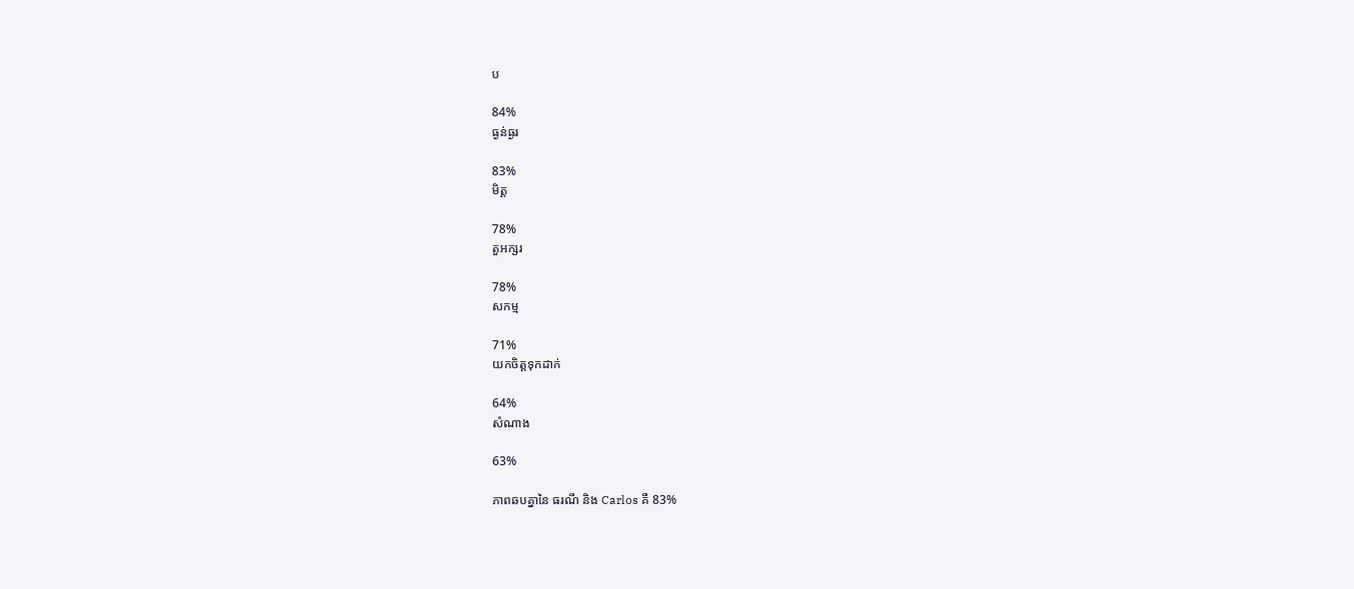ប

84%
ធ្ងន់ធ្ងរ

83%
មិត្ត

78%
តួអក្សរ

78%
សកម្ម

71%
យកចិត្តទុកដាក់

64%
សំណាង

63%

ភាពឆបគ្នានៃ ធរណី និង Carlos គឺ 83%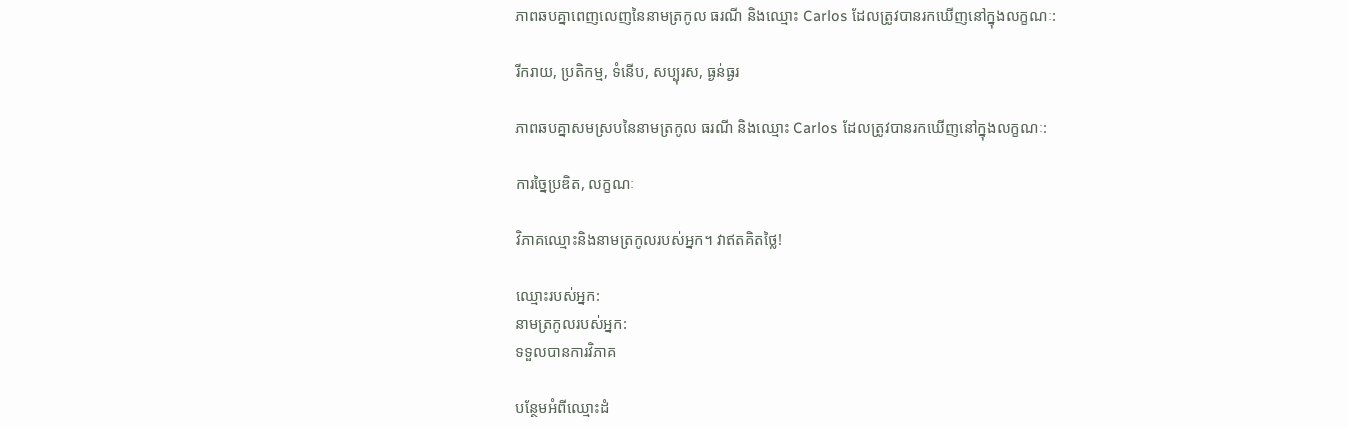ភាពឆបគ្នាពេញលេញនៃនាមត្រកូល ធរណី និងឈ្មោះ Carlos ដែលត្រូវបានរកឃើញនៅក្នុងលក្ខណៈ:

រីករាយ, ប្រតិកម្ម, ទំនើប, សប្បុរស, ធ្ងន់ធ្ងរ

ភាពឆបគ្នាសមស្របនៃនាមត្រកូល ធរណី និងឈ្មោះ Carlos ដែលត្រូវបានរកឃើញនៅក្នុងលក្ខណៈ:

ការច្នៃប្រឌិត, លក្ខណៈ

វិភាគឈ្មោះនិងនាមត្រកូលរបស់អ្នក។ វាឥតគិតថ្លៃ!

ឈ្មោះរបស់អ្នក:
នាមត្រកូលរបស់អ្នក:
ទទួលបានការវិភាគ

បន្ថែមអំពីឈ្មោះដំ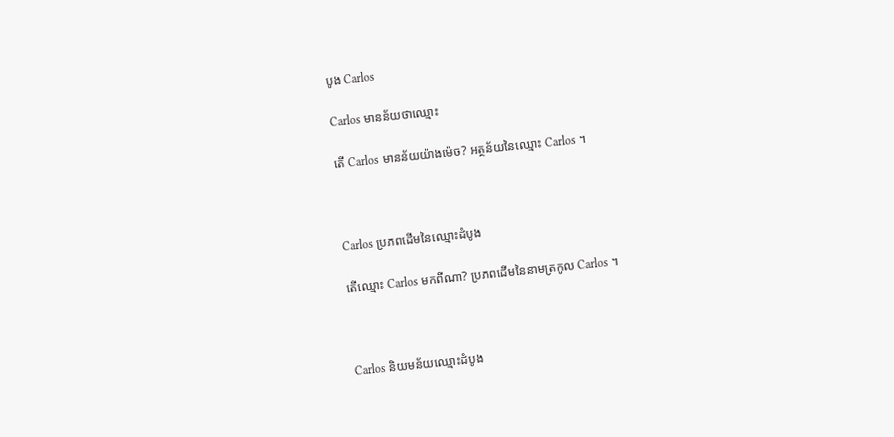បូង Carlos

Carlos មានន័យថាឈ្មោះ

តើ Carlos មានន័យយ៉ាងម៉េច? អត្ថន័យនៃឈ្មោះ Carlos ។



Carlos ប្រភពដើមនៃឈ្មោះដំបូង

តើឈ្មោះ Carlos មកពីណា? ប្រភពដើមនៃនាមត្រកូល Carlos ។



Carlos និយមន័យឈ្មោះដំបូង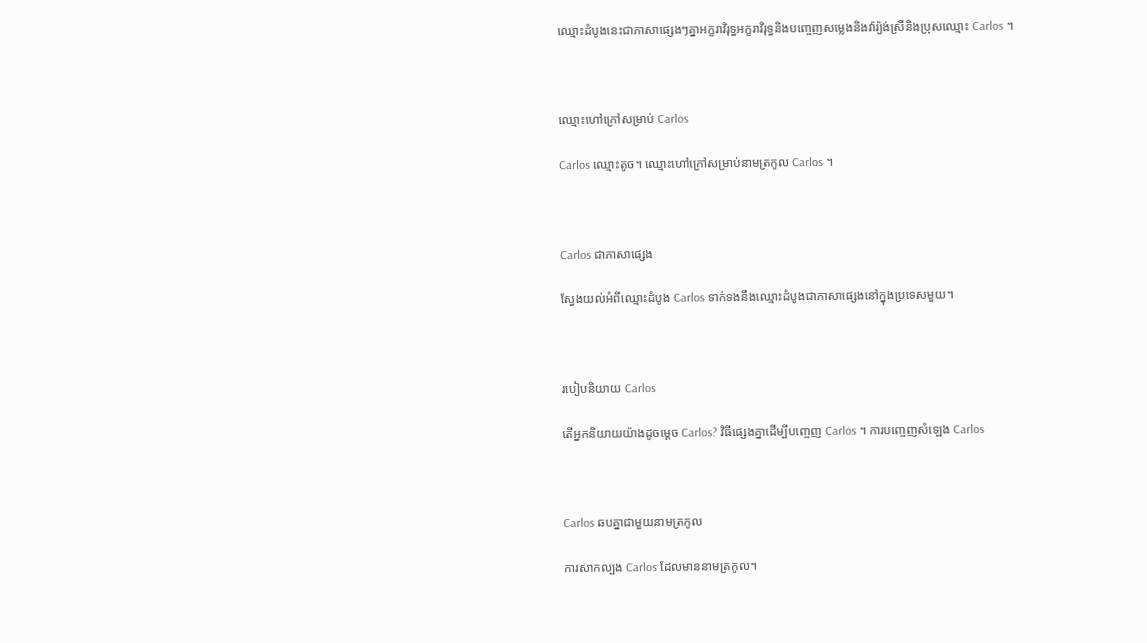ឈ្មោះដំបូងនេះជាភាសាផ្សេងៗគ្នាអក្ខរាវិរុទ្ធអក្ខរាវិរុទ្ធនិងបញ្ចេញសម្លេងនិងវ៉ារ្យ៉ង់ស្រីនិងប្រុសឈ្មោះ Carlos ។



ឈ្មោះហៅក្រៅសម្រាប់ Carlos

Carlos ឈ្មោះតូច។ ឈ្មោះហៅក្រៅសម្រាប់នាមត្រកូល Carlos ។



Carlos ជាភាសាផ្សេង

ស្វែងយល់អំពីឈ្មោះដំបូង Carlos ទាក់ទងនឹងឈ្មោះដំបូងជាភាសាផ្សេងនៅក្នុងប្រទេសមួយ។



របៀបនិយាយ Carlos

តើអ្នកនិយាយយ៉ាងដូចម្តេច Carlos? វិធីផ្សេងគ្នាដើម្បីបញ្ចេញ Carlos ។ ការបញ្ចេញសំឡេង Carlos



Carlos ឆបគ្នាជាមួយនាមត្រកូល

ការសាកល្បង Carlos ដែលមាននាមត្រកូល។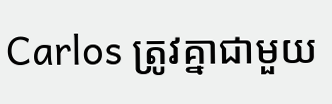Carlos ត្រូវគ្នាជាមួយ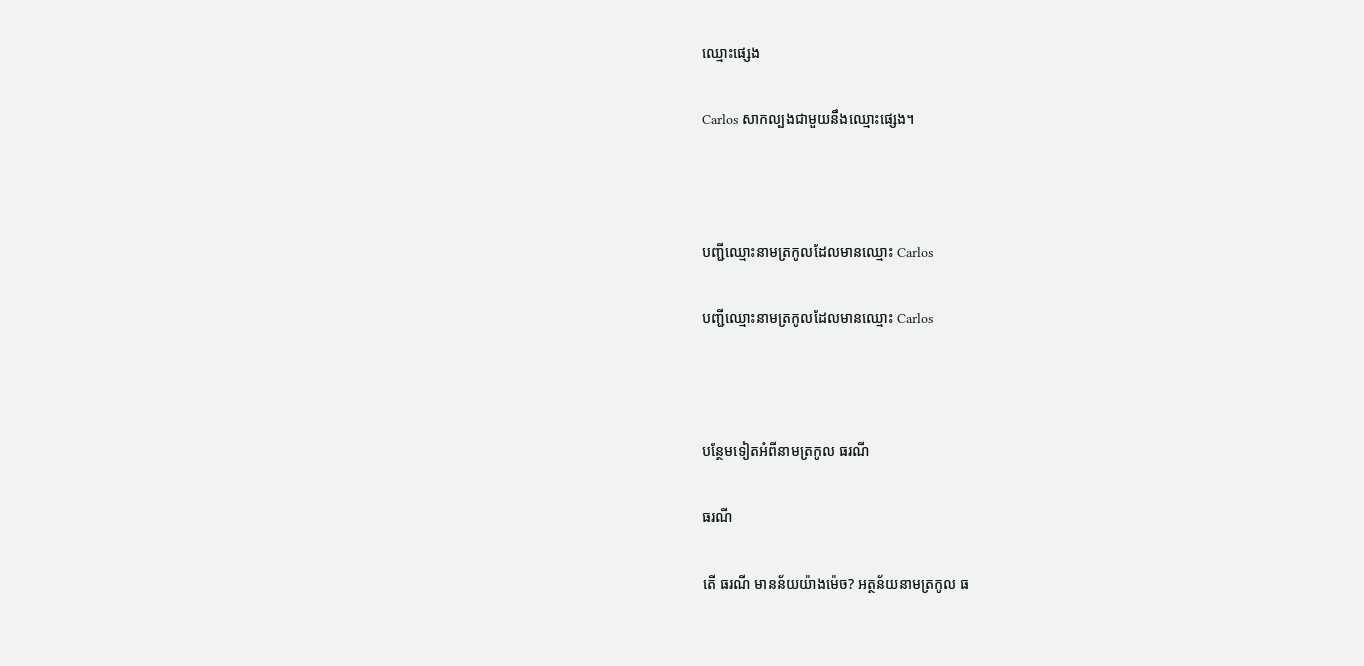ឈ្មោះផ្សេង

Carlos សាកល្បងជាមួយនឹងឈ្មោះផ្សេង។



បញ្ជីឈ្មោះនាមត្រកូលដែលមានឈ្មោះ Carlos

បញ្ជីឈ្មោះនាមត្រកូលដែលមានឈ្មោះ Carlos



បន្ថែមទៀតអំពីនាមត្រកូល ធរណី

ធរណី

តើ ធរណី មានន័យយ៉ាងម៉េច? អត្ថន័យនាមត្រកូល ធ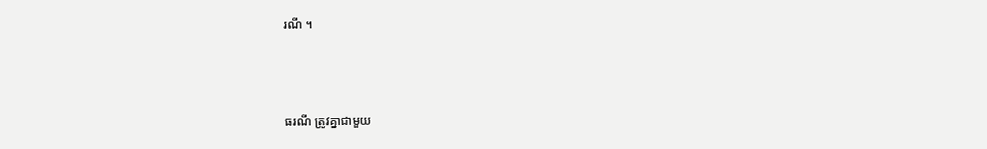រណី ។



ធរណី ត្រូវគ្នាជាមួយ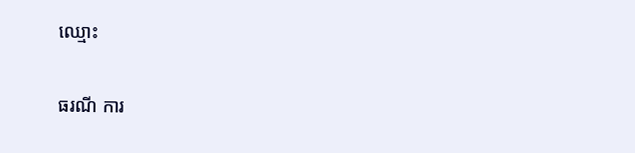ឈ្មោះ

ធរណី ការ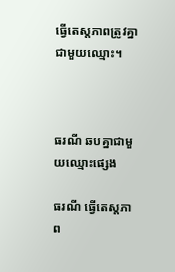ធ្វើតេស្តភាពត្រូវគ្នាជាមួយឈ្មោះ។



ធរណី ឆបគ្នាជាមួយឈ្មោះផ្សេង

ធរណី ធ្វើតេស្តភាព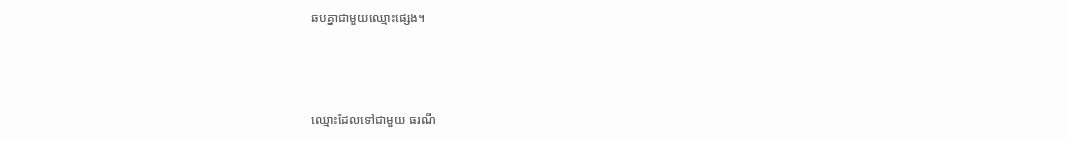ឆបគ្នាជាមួយឈ្មោះផ្សេង។



ឈ្មោះដែលទៅជាមួយ ធរណី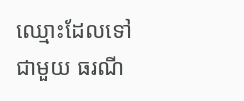ឈ្មោះដែលទៅជាមួយ ធរណី